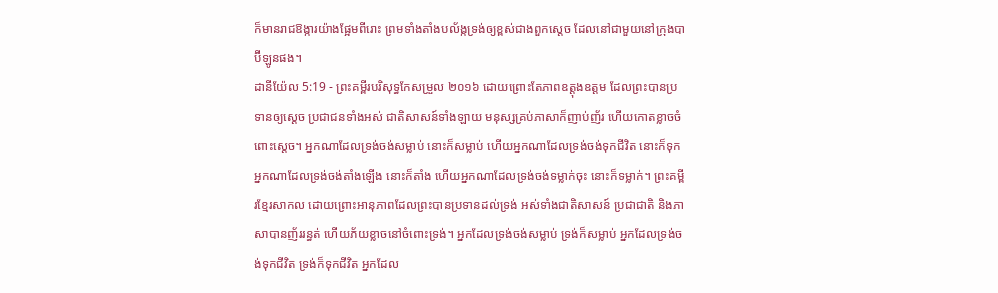ក៏មានរាជឱង្ការយ៉ាងផ្អែមពីរោះ ព្រមទាំងតាំងបល័ង្កទ្រង់ឲ្យខ្ពស់ជាងពួកស្តេច ដែលនៅជាមួយនៅក្រុងបាប៊ីឡូនផង។
ដានីយ៉ែល 5:19 - ព្រះគម្ពីរបរិសុទ្ធកែសម្រួល ២០១៦ ដោយព្រោះតែភាពឧត្ដុងឧត្ដម ដែលព្រះបានប្រទានឲ្យស្ដេច ប្រជាជនទាំងអស់ ជាតិសាសន៍ទាំងឡាយ មនុស្សគ្រប់ភាសាក៏ញាប់ញ័រ ហើយកោតខ្លាចចំពោះស្ដេច។ អ្នកណាដែលទ្រង់ចង់សម្លាប់ នោះក៏សម្លាប់ ហើយអ្នកណាដែលទ្រង់ចង់ទុកជីវិត នោះក៏ទុក អ្នកណាដែលទ្រង់ចង់តាំងឡើង នោះក៏តាំង ហើយអ្នកណាដែលទ្រង់ចង់ទម្លាក់ចុះ នោះក៏ទម្លាក់។ ព្រះគម្ពីរខ្មែរសាកល ដោយព្រោះអានុភាពដែលព្រះបានប្រទានដល់ទ្រង់ អស់ទាំងជាតិសាសន៍ ប្រជាជាតិ និងភាសាបានញ័ររន្ធត់ ហើយភ័យខ្លាចនៅចំពោះទ្រង់។ អ្នកដែលទ្រង់ចង់សម្លាប់ ទ្រង់ក៏សម្លាប់ អ្នកដែលទ្រង់ចង់ទុកជីវិត ទ្រង់ក៏ទុកជីវិត អ្នកដែល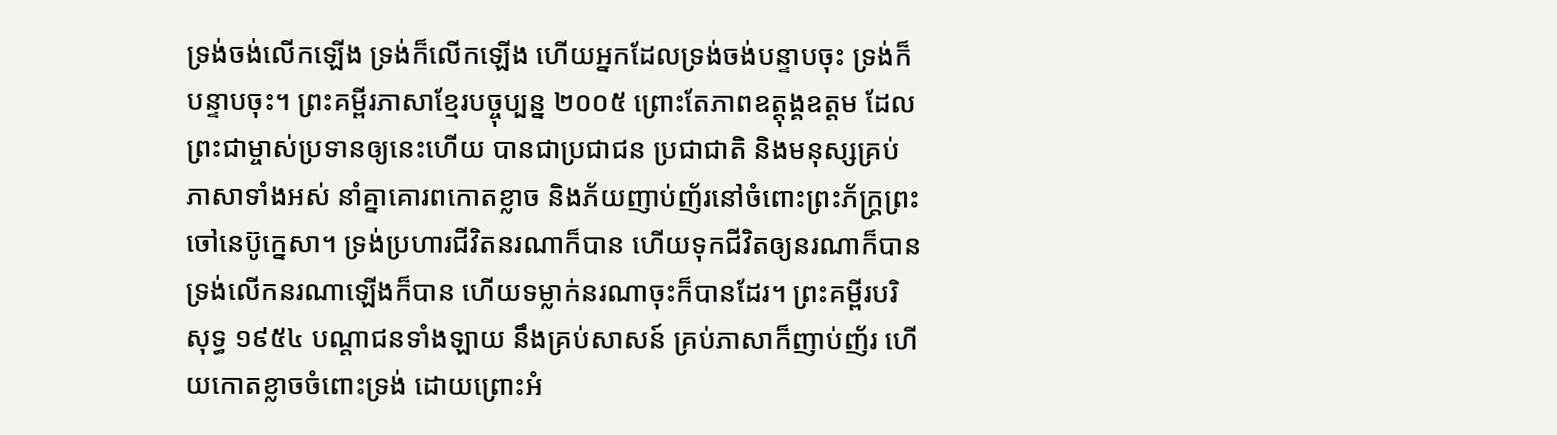ទ្រង់ចង់លើកឡើង ទ្រង់ក៏លើកឡើង ហើយអ្នកដែលទ្រង់ចង់បន្ទាបចុះ ទ្រង់ក៏បន្ទាបចុះ។ ព្រះគម្ពីរភាសាខ្មែរបច្ចុប្បន្ន ២០០៥ ព្រោះតែភាពឧត្តុង្គឧត្ដម ដែលព្រះជាម្ចាស់ប្រទានឲ្យនេះហើយ បានជាប្រជាជន ប្រជាជាតិ និងមនុស្សគ្រប់ភាសាទាំងអស់ នាំគ្នាគោរពកោតខ្លាច និងភ័យញាប់ញ័រនៅចំពោះព្រះភ័ក្ត្រព្រះចៅនេប៊ូក្នេសា។ ទ្រង់ប្រហារជីវិតនរណាក៏បាន ហើយទុកជីវិតឲ្យនរណាក៏បាន ទ្រង់លើកនរណាឡើងក៏បាន ហើយទម្លាក់នរណាចុះក៏បានដែរ។ ព្រះគម្ពីរបរិសុទ្ធ ១៩៥៤ បណ្តាជនទាំងឡាយ នឹងគ្រប់សាសន៍ គ្រប់ភាសាក៏ញាប់ញ័រ ហើយកោតខ្លាចចំពោះទ្រង់ ដោយព្រោះអំ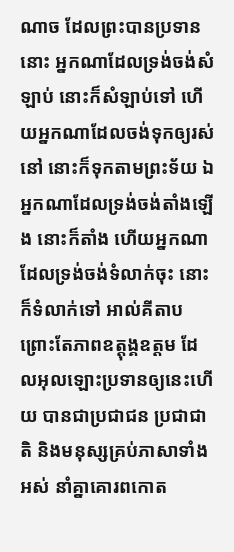ណាច ដែលព្រះបានប្រទាននោះ អ្នកណាដែលទ្រង់ចង់សំឡាប់ នោះក៏សំឡាប់ទៅ ហើយអ្នកណាដែលចង់ទុកឲ្យរស់នៅ នោះក៏ទុកតាមព្រះទ័យ ឯអ្នកណាដែលទ្រង់ចង់តាំងឡើង នោះក៏តាំង ហើយអ្នកណាដែលទ្រង់ចង់ទំលាក់ចុះ នោះក៏ទំលាក់ទៅ អាល់គីតាប ព្រោះតែភាពឧត្តុង្គឧត្ដម ដែលអុលឡោះប្រទានឲ្យនេះហើយ បានជាប្រជាជន ប្រជាជាតិ និងមនុស្សគ្រប់ភាសាទាំងអស់ នាំគ្នាគោរពកោត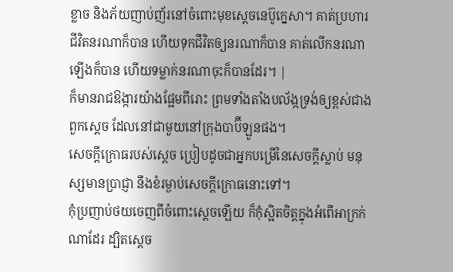ខ្លាច និងភ័យញាប់ញ័រនៅចំពោះមុខស្តេចនេប៊ូក្នេសា។ គាត់ប្រហារជីវិតនរណាក៏បាន ហើយទុកជីវិតឲ្យនរណាក៏បាន គាត់លើកនរណាឡើងក៏បាន ហើយទម្លាក់នរណាចុះក៏បានដែរ។ |
ក៏មានរាជឱង្ការយ៉ាងផ្អែមពីរោះ ព្រមទាំងតាំងបល័ង្កទ្រង់ឲ្យខ្ពស់ជាងពួកស្តេច ដែលនៅជាមួយនៅក្រុងបាប៊ីឡូនផង។
សេចក្ដីក្រោធរបស់ស្តេច ប្រៀបដូចជាអ្នកបម្រើនៃសេចក្ដីស្លាប់ មនុស្សមានប្រាជ្ញា នឹងខំរម្ងាប់សេចក្ដីក្រោធនោះទៅ។
កុំប្រញាប់ថយចេញពីចំពោះស្តេចឡើយ ក៏កុំស្អិតចិត្តក្នុងអំពើអាក្រក់ណាដែរ ដ្បិតស្ដេច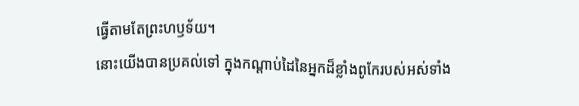ធ្វើតាមតែព្រះហឫទ័យ។
នោះយើងបានប្រគល់ទៅ ក្នុងកណ្ដាប់ដៃនៃអ្នកដ៏ខ្លាំងពូកែរបស់អស់ទាំង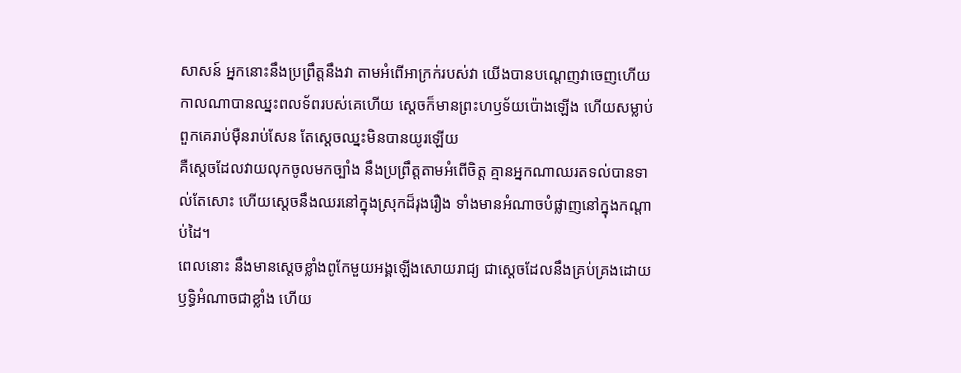សាសន៍ អ្នកនោះនឹងប្រព្រឹត្តនឹងវា តាមអំពើអាក្រក់របស់វា យើងបានបណ្តេញវាចេញហើយ
កាលណាបានឈ្នះពលទ័ពរបស់គេហើយ ស្ដេចក៏មានព្រះហឫទ័យប៉ោងឡើង ហើយសម្លាប់ពួកគេរាប់ម៉ឺនរាប់សែន តែស្ដេចឈ្នះមិនបានយូរឡើយ
គឺស្តេចដែលវាយលុកចូលមកច្បាំង នឹងប្រព្រឹត្តតាមអំពើចិត្ត គ្មានអ្នកណាឈរតទល់បានទាល់តែសោះ ហើយស្ដេចនឹងឈរនៅក្នុងស្រុកដ៏រុងរឿង ទាំងមានអំណាចបំផ្លាញនៅក្នុងកណ្ដាប់ដៃ។
ពេលនោះ នឹងមានស្តេចខ្លាំងពូកែមួយអង្គឡើងសោយរាជ្យ ជាស្តេចដែលនឹងគ្រប់គ្រងដោយឫទ្ធិអំណាចជាខ្លាំង ហើយ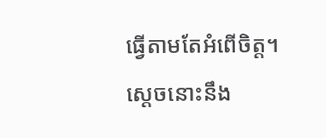ធ្វើតាមតែអំពើចិត្ត។
ស្តេចនោះនឹង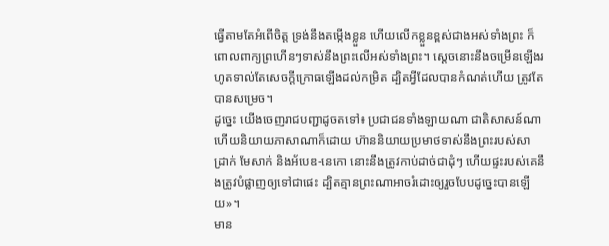ធ្វើតាមតែអំពើចិត្ត ទ្រង់នឹងតម្កើងខ្លួន ហើយលើកខ្លួនខ្ពស់ជាងអស់ទាំងព្រះ ក៏ពោលពាក្យព្រហើនៗទាស់នឹងព្រះលើអស់ទាំងព្រះ។ ស្ដេចនោះនឹងចម្រើនឡើងរហូតទាល់តែសេចក្ដីក្រោធឡើងដល់កម្រិត ដ្បិតអ្វីដែលបានកំណត់ហើយ ត្រូវតែបានសម្រេច។
ដូច្នេះ យើងចេញរាជបញ្ជាដូចតទៅ៖ ប្រជាជនទាំងឡាយណា ជាតិសាសន៍ណា ហើយនិយាយភាសាណាក៏ដោយ ហ៊ាននិយាយប្រមាថទាស់នឹងព្រះរបស់សាដ្រាក់ មែសាក់ និងអ័បេឌ-នេកោ នោះនឹងត្រូវកាប់ដាច់ជាដុំៗ ហើយផ្ទះរបស់គេនឹងត្រូវបំផ្លាញឲ្យទៅជាផេះ ដ្បិតគ្មានព្រះណាអាចរំដោះឲ្យរួចបែបដូច្នេះបានឡើយ»។
មាន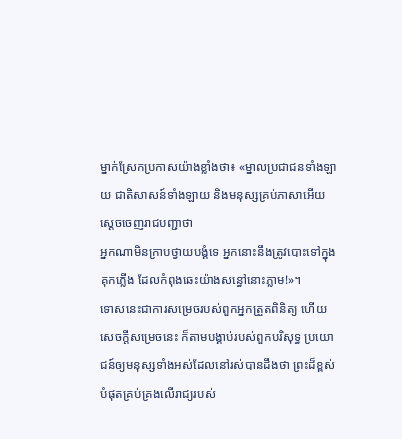ម្នាក់ស្រែកប្រកាសយ៉ាងខ្លាំងថា៖ «ម្នាលប្រជាជនទាំងឡាយ ជាតិសាសន៍ទាំងឡាយ និងមនុស្សគ្រប់ភាសាអើយ ស្ដេចចេញរាជបញ្ជាថា
អ្នកណាមិនក្រាបថ្វាយបង្គំទេ អ្នកនោះនឹងត្រូវបោះទៅក្នុងគុកភ្លើង ដែលកំពុងឆេះយ៉ាងសន្ធៅនោះភ្លាម!»។
ទោសនេះជាការសម្រេចរបស់ពួកអ្នកត្រួតពិនិត្យ ហើយសេចក្ដីសម្រេចនេះ ក៏តាមបង្គាប់របស់ពួកបរិសុទ្ធ ប្រយោជន៍ឲ្យមនុស្សទាំងអស់ដែលនៅរស់បានដឹងថា ព្រះដ៏ខ្ពស់បំផុតគ្រប់គ្រងលើរាជ្យរបស់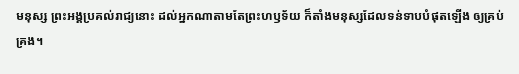មនុស្ស ព្រះអង្គប្រគល់រាជ្យនោះ ដល់អ្នកណាតាមតែព្រះហឫទ័យ ក៏តាំងមនុស្សដែលទន់ទាបបំផុតឡើង ឲ្យគ្រប់គ្រង។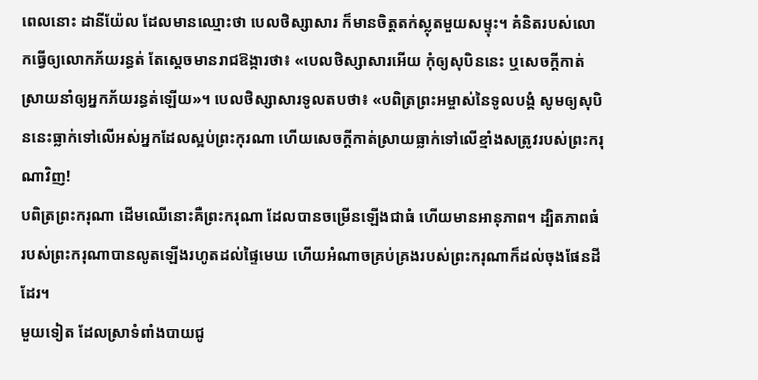ពេលនោះ ដានីយ៉ែល ដែលមានឈ្មោះថា បេលថិស្សាសារ ក៏មានចិត្តតក់ស្លុតមួយសម្ទុះ។ គំនិតរបស់លោកធ្វើឲ្យលោកភ័យរន្ធត់ តែស្ដេចមានរាជឱង្ការថា៖ «បេលថិស្សាសារអើយ កុំឲ្យសុបិននេះ ឬសេចក្ដីកាត់ស្រាយនាំឲ្យអ្នកភ័យរន្ធត់ឡើយ»។ បេលថិស្សាសារទូលតបថា៖ «បពិត្រព្រះអម្ចាស់នៃទូលបង្គំ សូមឲ្យសុបិននេះធ្លាក់ទៅលើអស់អ្នកដែលស្អប់ព្រះកុរណា ហើយសេចក្ដីកាត់ស្រាយធ្លាក់ទៅលើខ្មាំងសត្រូវរបស់ព្រះករុណាវិញ!
បពិត្រព្រះករុណា ដើមឈើនោះគឺព្រះករុណា ដែលបានចម្រើនឡើងជាធំ ហើយមានអានុភាព។ ដ្បិតភាពធំរបស់ព្រះករុណាបានលូតឡើងរហូតដល់ផ្ទៃមេឃ ហើយអំណាចគ្រប់គ្រងរបស់ព្រះករុណាក៏ដល់ចុងផែនដីដែរ។
មួយទៀត ដែលស្រាទំពាំងបាយជូ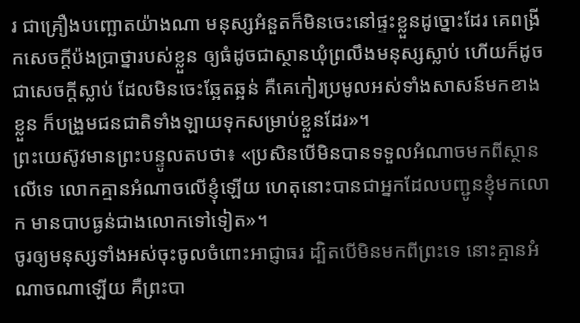រ ជាគ្រឿងបញ្ឆោតយ៉ាងណា មនុស្សអំនួតក៏មិនចេះនៅផ្ទះខ្លួនដូច្នោះដែរ គេពង្រីកសេចក្ដីប៉ងប្រាថ្នារបស់ខ្លួន ឲ្យធំដូចជាស្ថានឃុំព្រលឹងមនុស្សស្លាប់ ហើយក៏ដូចជាសេចក្ដីស្លាប់ ដែលមិនចេះឆ្អែតឆ្អន់ គឺគេកៀរប្រមូលអស់ទាំងសាសន៍មកខាងខ្លួន ក៏បង្រួមជនជាតិទាំងឡាយទុកសម្រាប់ខ្លួនដែរ»។
ព្រះយេស៊ូវមានព្រះបន្ទូលតបថា៖ «ប្រសិនបើមិនបានទទួលអំណាចមកពីស្ថានលើទេ លោកគ្មានអំណាចលើខ្ញុំឡើយ ហេតុនោះបានជាអ្នកដែលបញ្ជូនខ្ញុំមកលោក មានបាបធ្ងន់ជាងលោកទៅទៀត»។
ចូរឲ្យមនុស្សទាំងអស់ចុះចូលចំពោះអាជ្ញាធរ ដ្បិតបើមិនមកពីព្រះទេ នោះគ្មានអំណាចណាឡើយ គឺព្រះបា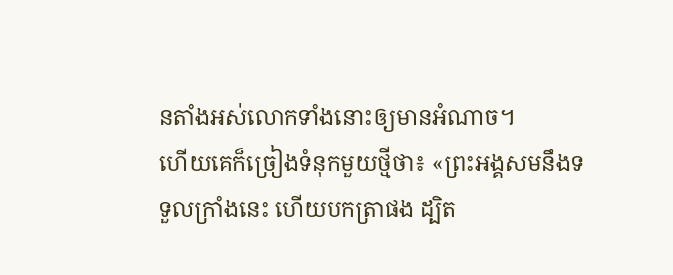នតាំងអស់លោកទាំងនោះឲ្យមានអំណាច។
ហើយគេក៏ច្រៀងទំនុកមួយថ្មីថា៖ «ព្រះអង្គសមនឹងទទួលក្រាំងនេះ ហើយបកត្រាផង ដ្បិត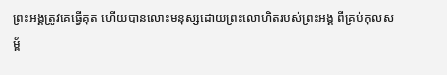ព្រះអង្គត្រូវគេធ្វើគុត ហើយបានលោះមនុស្សដោយព្រះលោហិតរបស់ព្រះអង្គ ពីគ្រប់កុលសម្ព័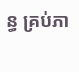ន្ធ គ្រប់ភា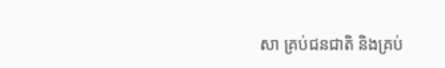សា គ្រប់ជនជាតិ និងគ្រប់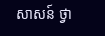សាសន៍ ថ្វា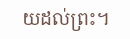យដល់ព្រះ។